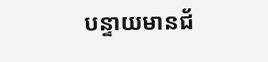បន្ទាយមានជ័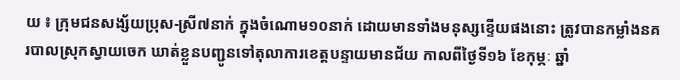យ ៖ ក្រុមជនសង្ស័យប្រុស-ស្រី៧នាក់ ក្នុងចំណោម១០នាក់ ដោយមានទាំងមនុស្សខ្ទើយផងនោះ ត្រូវបានកម្លាំងនគរបាលស្រុកស្វាយចេក ឃាត់ខ្លួនបញ្ជូនទៅតុលាការខេត្តបន្ទាយមានជ័យ កាលពីថ្ងៃទី១៦ ខែកុម្ភៈ ឆ្នាំ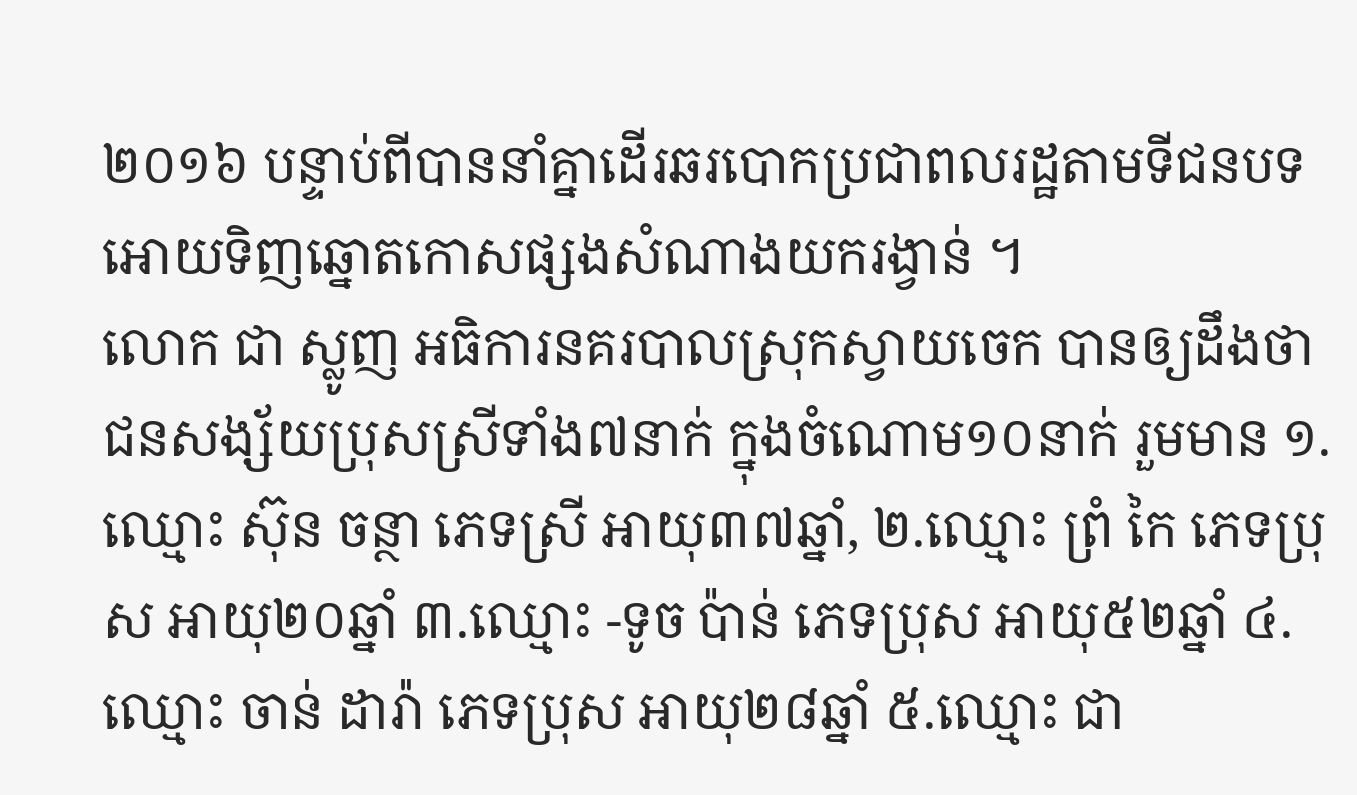២០១៦ បន្ទាប់ពីបាននាំគ្នាដើរឆរបោកប្រជាពលរដ្ឋតាមទីជនបទ អោយទិញឆ្នោតកោសផ្សងសំណាងយករង្វាន់ ។
លោក ជា ស្លូញ អធិការនគរបាលស្រុកស្វាយចេក បានឲ្យដឹងថា ជនសង្ស័យប្រុសស្រីទាំង៧នាក់ ក្នុងចំណោម១០នាក់ រួមមាន ១.ឈ្មោះ ស៊ុន ចន្ថា ភេទស្រី អាយុ៣៧ឆ្នាំ, ២.ឈ្មោះ ព្រំ កៃ ភេទប្រុស អាយុ២០ឆ្នាំ ៣.ឈ្មោះ -ទូច ប៉ាន់ ភេទប្រុស អាយុ៥២ឆ្នាំ ៤.ឈ្មោះ ចាន់ ដារ៉ា ភេទប្រុស អាយុ២៨ឆ្នាំ ៥.ឈ្មោះ ជា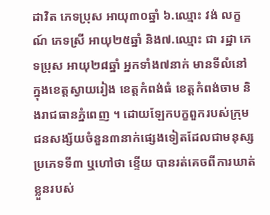ដាវិត ភេទប្រុស អាយុ៣០ឆ្នាំ ៦.ឈ្មោះ វង់ លក្ខណ៍ ភេទស្រី អាយុ២៥ឆ្នាំ និង៧.ឈ្មោះ ជា រដ្ឋា ភេទប្រុស អាយុ២៨ឆ្នាំ អ្នកទាំង៧នាក់ មានទីលំនៅក្នុងខេត្តស្វាយរៀង ខេត្តកំពង់ធំ ខេត្តកំពង់ចាម និងរាជធានភ្នំពេញ ។ ដោយឡែកបក្ខពួករបស់ក្រុមជនសង្ស័យចំនួន៣នាក់ផ្សេងទៀតដែលជាមនុស្ស ប្រភេទទី៣ ឬហៅថា ខ្ទើយ បានរត់គេចពីការឃាត់ខ្លួនរបស់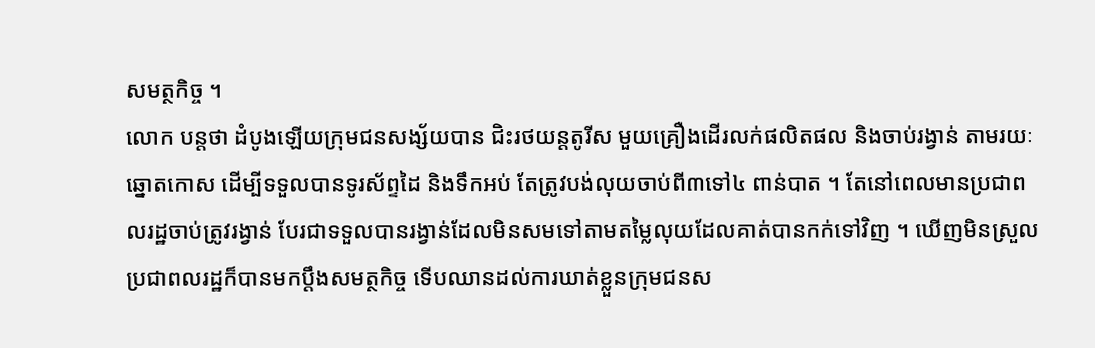សមត្ថកិច្ច ។
លោក បន្តថា ដំបូងឡើយក្រុមជនសង្ស័យបាន ជិះរថយន្តតូរីស មួយគ្រឿងដើរលក់ផលិតផល និងចាប់រង្វាន់ តាមរយៈឆ្នោតកោស ដើម្បីទទួលបានទូរស័ព្ទដៃ និងទឹកអប់ តែត្រូវបង់លុយចាប់ពី៣ទៅ៤ ពាន់បាត ។ តែនៅពេលមានប្រជាពលរដ្ឋចាប់ត្រូវរង្វាន់ បែរជាទទួលបានរង្វាន់ដែលមិនសមទៅតាមតម្លៃលុយដែលគាត់បានកក់ទៅវិញ ។ ឃើញមិនស្រួលប្រជាពលរដ្ឋក៏បានមកប្តឹងសមត្ថកិច្ច ទើបឈានដល់ការឃាត់ខ្លួនក្រុមជនស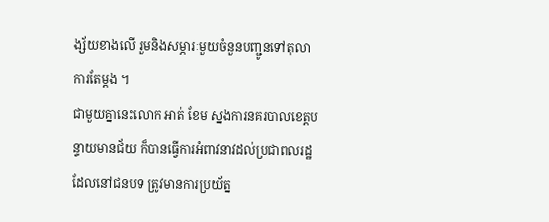ង្ស័យខាងលើ រួមនិងសម្ភារៈមួយចំនួនបញ្ជូនទៅតុលាការតែម្តង ។
ជាមួយគ្នានេះលោក អាត់ ខែម ស្នងការនគរបាលខេត្តបន្ទាយមានជ័យ ក៏បានធ្វើការអំពាវនាវដល់ប្រជាពលរដ្ឋដែលនៅជនបទ ត្រូវមានការប្រយ័ត្ន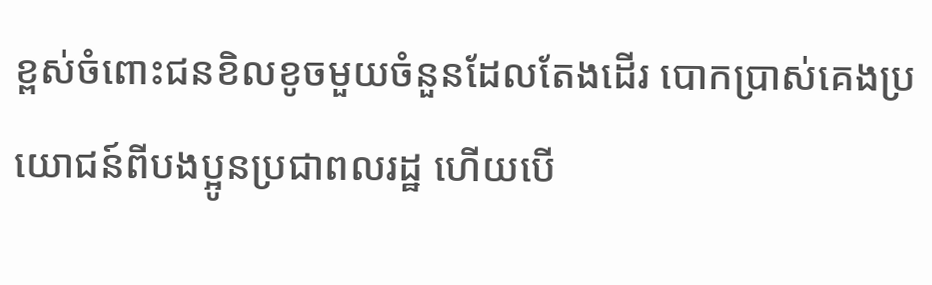ខ្ពស់ចំពោះជនខិលខូចមួយចំនួនដែលតែងដើរ បោកប្រាស់គេងប្រយោជន៍ពីបងប្អូនប្រជាពលរដ្ឋ ហើយបើ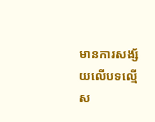មានការសង្ស័យលើបទល្មើស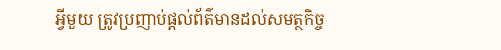អ្វីមួយ ត្រូវប្រញាប់ផ្តល់ព័ត៌មានដល់សមត្ថកិច្ច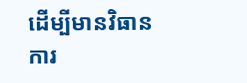ដើម្បីមានវិធានការ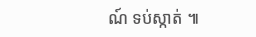ណ៍ ទប់ស្កាត់ ៕